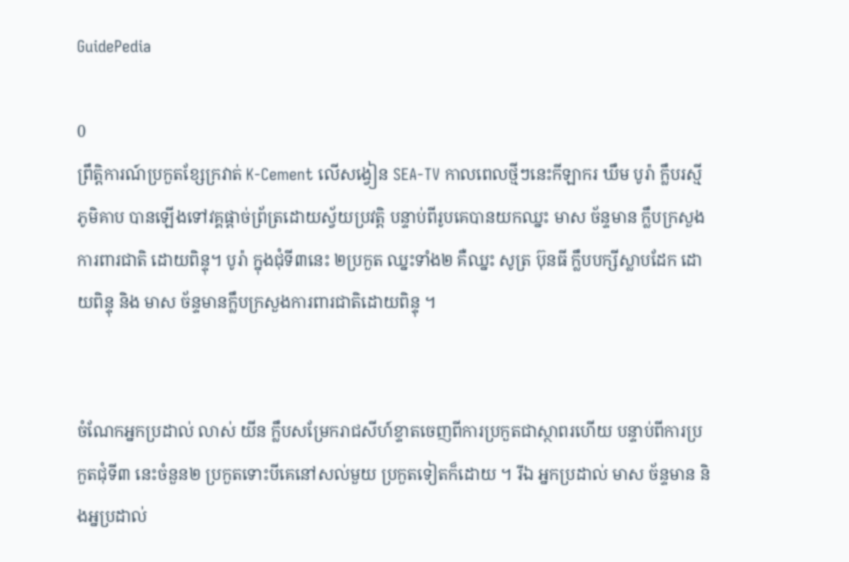GuidePedia

0
ព្រឹត្តិការណ៍ប្រកួតខ្សែក្រវាត់ K-Cement លើសង្វៀន SEA-TV កាលពេលថ្មីៗនេះកីឡាករ ឃឹម បូរ៉ា ក្លឹបរស្មីភូមិគាប បានឡើងទៅវគ្គផ្តាច់ព្រ័ត្រដោយស្វ័យប្រវត្តិ បន្ទាប់ពីរូបគេបានយកឈ្នះ មាស ច័ន្ទមាន ក្លឹបក្រសួង ការពារជាតិ ដោយពិន្ទុ។ បូរ៉ា ក្នុងជុំទី៣នេះ ២ប្រកួត ឈ្នះទាំង២ គឺឈ្នះ សូត្រ ប៊ុនធី ក្លឹបបក្សីស្លាបដែក ដោយពិន្ទុ និង មាស ច័ន្ទមានក្លឹបក្រសួងការពារជាតិដោយពិន្ទុ ។


ចំណែកអ្នកប្រដាល់ លាស់ យីន ក្លឹបសម្រែករាជសីហ៍ខ្ទាតចេញពីការប្រកួតជាស្ថាពរហើយ បន្ទាប់ពីការប្រកួតជុំទី៣ នេះចំនួន២ ប្រកួតទោះបីគេនៅសល់មួយ ប្រកួតទៀតក៏ដោយ ។ រីឯ អ្នកប្រដាល់ មាស ច័ន្ទមាន និងអ្នប្រដាល់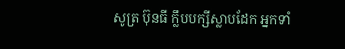សូត្រ ប៊ុនធី ក្លឹបបក្សីស្លាបដែក អ្នកទាំ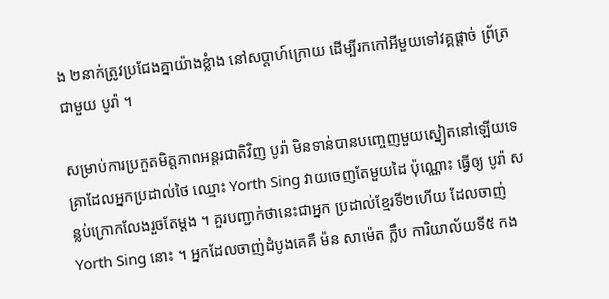ង ២នាក់ត្រូវប្រជែងគ្នាយ៉ាងខ្លំាង នៅសប្តាហ៍ក្រោយ ដើម្បីរកកៅអីមួយទៅវគ្គផ្តាច់ ព្រ័ត្រជាមួយ បូរ៉ា ។

សម្រាប់ការប្រកួតមិត្តភាពអន្តរជាតិវិញ បូរ៉ា មិនទាន់បានបញ្ចេញមួយស្នៀតនៅឡើយទេ គ្រាដែលអ្នកប្រដាល់ថៃ ឈ្មោះ Yorth Sing វាយចេញតែមួយដៃ ប៉ុណ្ណោះ ធ្វើឲ្យ បូរ៉ា សន្លប់ក្រោកលែងរួចតែម្ដង ។ គួរបញ្ជាក់ថានេះជាអ្នក ប្រដាល់ខ្មែរទី២ហើយ ដែលចាញ់ Yorth Sing នោះ ។ អ្នកដែលចាញ់ដំបូងគេគឺ ម៉ន សាម៉េត ក្លឹប ការិយាល័យទី៥ កង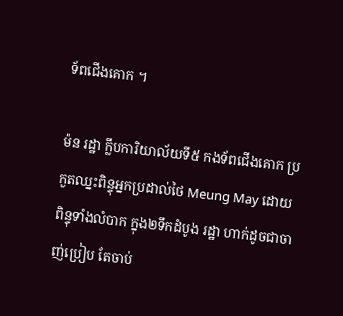ទ័ពជើងគោក ។

ម៉ន រដ្ឋា ក្លឹបការិយាល័យទី៥ កងទ័ពជើងគោក ប្រកួតឈ្នះពិន្ទុអ្នកប្រដាល់ថៃ Meung May ដោយពិន្ទុទាំងលំបាក ក្នុង២ទឹកដំបូង រដ្ឋា ហាក់ដូចជាចាញ់ប្រៀប តែចាប់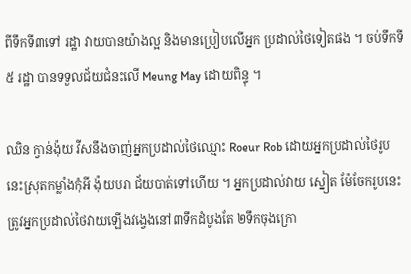ពីទឹកទី៣ទៅ រដ្ឋា វាយបានយ៉ាងល្អ និងមានប្រៀបលើអ្នក ប្រដាល់ថៃទៀតផង ។ ចប់ទឹកទី៥ រដ្ឋា បានទទួលជ័យជំនះលើ Meung May ដោយពិន្ទុ ។

ឈិន ក្វាន់ង៉ុយ វីសនឹងចាញ់អ្នកប្រដាល់ថៃឈ្មោះ Roeur Rob ដោយអ្នកប្រដាល់ថៃរូបនេះស្រុតកម្លាំងកុំអី ង៉ុយបរា ជ័យបាត់ទៅហើយ ។ អ្នកប្រដាល់វាយ ស្នៀត ម៉ែចែករូបនេះ ត្រូវអ្នកប្រដាល់ថៃវាយឡើងវង្វេងនៅ៣ទឹកដំបូងតែ ២ទឹកចុងក្រោ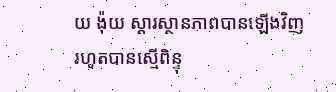យ ង៉ុយ ស្ដារស្ថានភាពបានឡើងវិញរហូតបានស្មើពិន្ទុ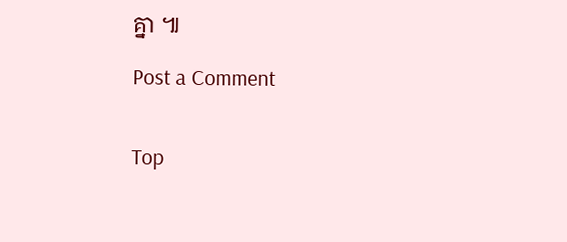គ្នា ៕

Post a Comment


Top